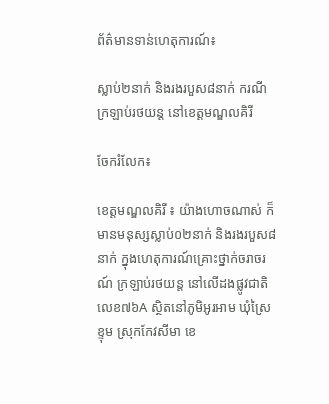ព័ត៌មានទាន់ហេតុការណ៍៖

ស្លាប់២នាក់ និងរងរបួស៨នាក់ ករណីក្រឡាប់រថយន្ត នៅខេត្តមណ្ឌលគិរី

ចែករំលែក៖

ខេត្តមណ្ឌលគិរី ៖ យ៉ាងហោចណាស់ ក៏មានមនុស្សស្លាប់០២នាក់ និងរងរបួស៨នាក់ ក្នុងហេតុការណ៍គ្រោះថ្នាក់ចរាចរណ៍ ក្រឡាប់រថយន្ត នៅលើដងផ្លូវជាតិលេខ៧៦A ស្ថិតនៅភូមិអូរអាម ឃុំស្រៃខ្ទុម ស្រុកកែវសីមា ខេ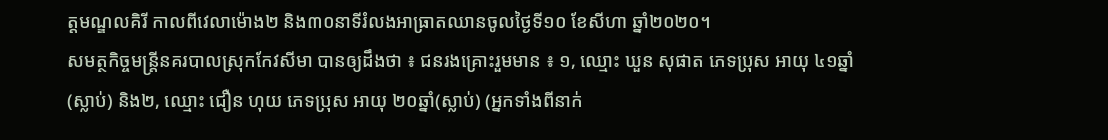ត្តមណ្ឌលគិរី កាលពីវេលាម៉ោង២ និង៣០នាទីរំលងអាធ្រាតឈានចូលថ្ងៃទី១០ ខែសីហា ឆ្នាំ២០២០។
សមត្ថកិច្ចមន្ត្រីនគរបាលស្រុកកែវសីមា បានឲ្យដឹងថា ៖ ជនរងគ្រោះរួមមាន ៖ ១, ឈ្មោះ ឃួន សុផាត ភេទប្រុស អាយុ ៤១ឆ្នាំ (ស្លាប់) និង២, ឈ្មោះ ជឿន ហុយ ភេទប្រុស អាយុ ២០ឆ្នាំ(ស្លាប់) (អ្នកទាំងពីនាក់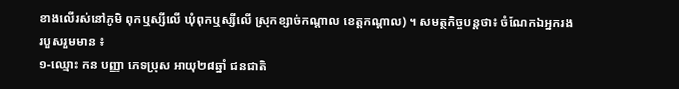ខាងលើរស់នៅភូមិ ពុកឬស្សីលើ ឃុំពុកឬស្សីលើ ស្រុកខ្សាច់កណ្ដាល ខេត្តកណ្តាល) ។ សមត្ថកិច្ចបន្តថា៖ ចំណែកឯអ្នករងរបួសរួមមាន ៖
១-ឈ្មោះ កន បញ្ញា ភេទប្រុស អាយុ២៨ឆ្នាំ ជនជាតិ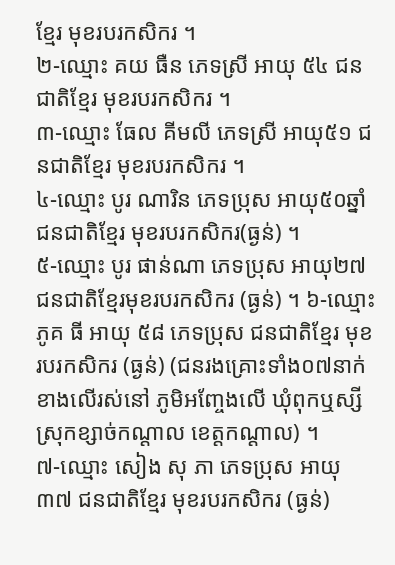ខ្មែរ មុខរបរកសិករ ។
២-ឈ្មោះ គយ ធឺន ភេទស្រី អាយុ ៥៤ ជនជាតិខ្មែរ មុខរបរកសិករ ។
៣-ឈ្មោះ ធែល គីមលី ភេទស្រី អាយុ៥១ ជនជាតិខ្មែរ មុខរបរកសិករ ។
៤-ឈ្មោះ បូរ ណារិន ភេទប្រុស អាយុ៥០ឆ្នាំ ជនជាតិខ្មែរ មុខរបរកសិករ(ធ្ងន់) ។
៥-ឈ្មោះ បូរ ផាន់ណា ភេទប្រុស អាយុ២៧ជនជាតិខ្មែរមុខរបរកសិករ (ធ្ងន់) ។ ៦-ឈ្មោះ ភូគ ធី អាយុ ៥៨ ភេទប្រុស ជនជាតិខ្មែរ មុខរបរកសិករ (ធ្ងន់) (ជនរងគ្រោះទាំង០៧នាក់ ខាងលើរស់នៅ ភូមិអញ្ចែងលើ ឃុំពុកឬស្សី ស្រុកខ្សាច់កណ្ដាល ខេត្តកណ្ដាល) ។
៧-ឈ្មោះ សៀង សុ ភា ភេទប្រុស អាយុ ៣៧ ជនជាតិខ្មែរ មុខរបរកសិករ (ធ្ងន់)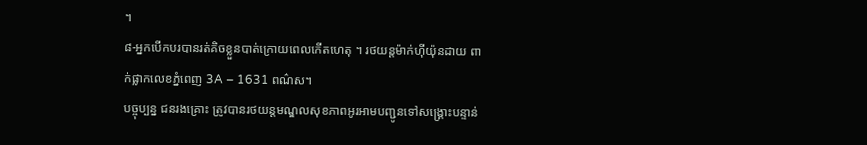។
៨-អ្នកបើកបរបានរត់គិចខ្លួនបាត់ក្រោយពេលកើតហេតុ ។ រថយន្តម៉ាក់ហ៊ីយ៉ុនដាយ ពាក់ផ្លាកលេខភ្នំពេញ 3A – 1631 ពណ៌ស។
បច្ចុប្បន្ន ជនរងគ្រោះ ត្រូវបានរថយន្តមណ្ឌលសុខភាពអូរអាមបញ្ជូនទៅសង្គ្រោះបន្ទាន់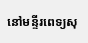នៅមន្ទីរពេទ្យសុ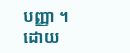បញ្ញា ។ ដោយ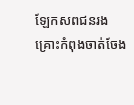ឡែកសពជនរងគ្រោះកំពុងចាត់ចែង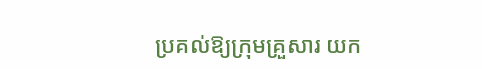ប្រគល់ឱ្យក្រុមគ្រួសារ យក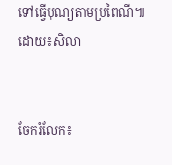ទៅធ្វើបុណ្យតាមប្រពៃណី៕ដោយ៖សិលា


ចែករំលែក៖